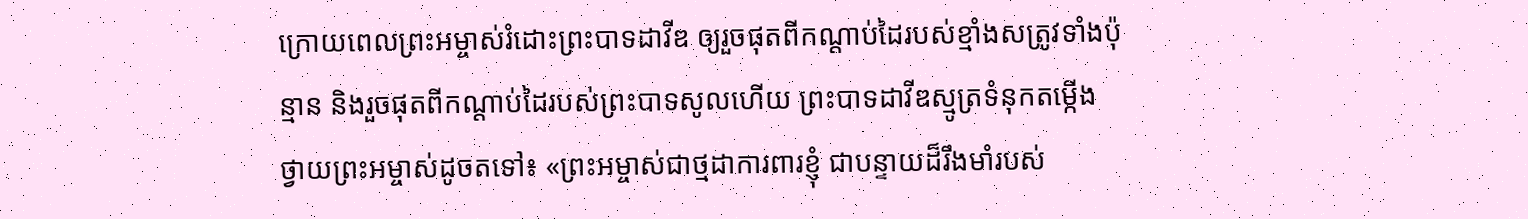ក្រោយពេលព្រះអម្ចាស់រំដោះព្រះបាទដាវីឌ ឲ្យរួចផុតពីកណ្ដាប់ដៃរបស់ខ្មាំងសត្រូវទាំងប៉ុន្មាន និងរួចផុតពីកណ្ដាប់ដៃរបស់ព្រះបាទសូលហើយ ព្រះបាទដាវីឌស្មូត្រទំនុកតម្កើង ថ្វាយព្រះអម្ចាស់ដូចតទៅ៖ «ព្រះអម្ចាស់ជាថ្មដាការពារខ្ញុំ ជាបន្ទាយដ៏រឹងមាំរបស់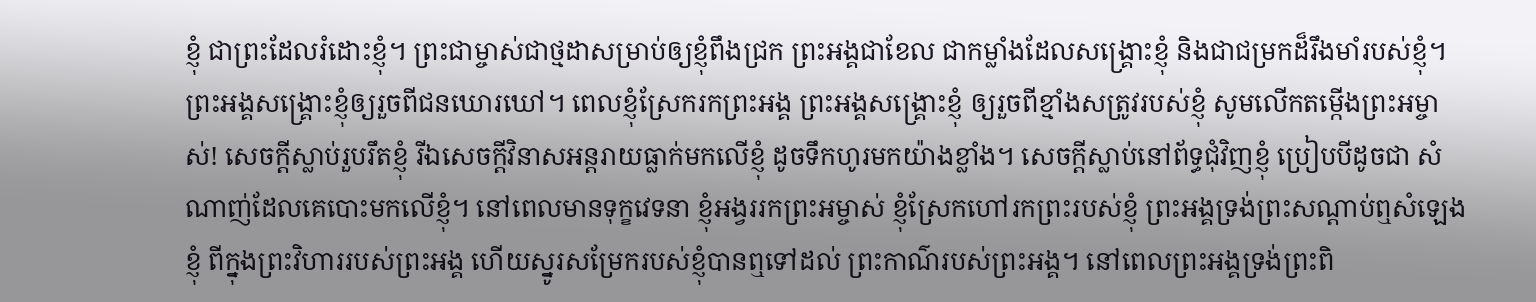ខ្ញុំ ជាព្រះដែលរំដោះខ្ញុំ។ ព្រះជាម្ចាស់ជាថ្មដាសម្រាប់ឲ្យខ្ញុំពឹងជ្រក ព្រះអង្គជាខែល ជាកម្លាំងដែលសង្គ្រោះខ្ញុំ និងជាជម្រកដ៏រឹងមាំរបស់ខ្ញុំ។ ព្រះអង្គសង្គ្រោះខ្ញុំឲ្យរួចពីជនឃោរឃៅ។ ពេលខ្ញុំស្រែករកព្រះអង្គ ព្រះអង្គសង្គ្រោះខ្ញុំ ឲ្យរួចពីខ្មាំងសត្រូវរបស់ខ្ញុំ សូមលើកតម្កើងព្រះអម្ចាស់! សេចក្ដីស្លាប់រួបរឹតខ្ញុំ រីឯសេចក្ដីវិនាសអន្តរាយធ្លាក់មកលើខ្ញុំ ដូចទឹកហូរមកយ៉ាងខ្លាំង។ សេចក្ដីស្លាប់នៅព័ទ្ធជុំវិញខ្ញុំ ប្រៀបបីដូចជា សំណាញ់ដែលគេបោះមកលើខ្ញុំ។ នៅពេលមានទុក្ខវេទនា ខ្ញុំអង្វររកព្រះអម្ចាស់ ខ្ញុំស្រែកហៅរកព្រះរបស់ខ្ញុំ ព្រះអង្គទ្រង់ព្រះសណ្ដាប់ឮសំឡេងខ្ញុំ ពីក្នុងព្រះវិហាររបស់ព្រះអង្គ ហើយស្នូរសម្រែករបស់ខ្ញុំបានឮទៅដល់ ព្រះកាណ៌របស់ព្រះអង្គ។ នៅពេលព្រះអង្គទ្រង់ព្រះពិ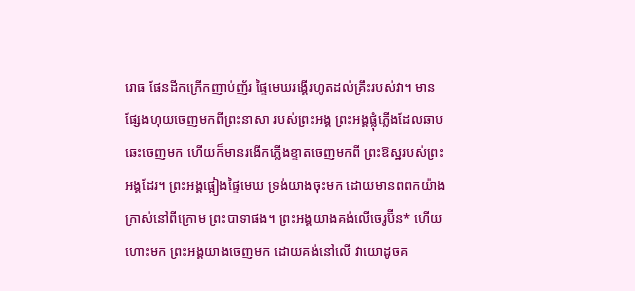រោធ ផែនដីកក្រើកញាប់ញ័រ ផ្ទៃមេឃរង្គើរហូតដល់គ្រឹះរបស់វា។ មានផ្សែងហុយចេញមកពីព្រះនាសា របស់ព្រះអង្គ ព្រះអង្គផ្លុំភ្លើងដែលឆាបឆេះចេញមក ហើយក៏មានរងើកភ្លើងខ្ទាតចេញមកពី ព្រះឱស្ឋរបស់ព្រះអង្គដែរ។ ព្រះអង្គផ្អៀងផ្ទៃមេឃ ទ្រង់យាងចុះមក ដោយមានពពកយ៉ាងក្រាស់នៅពីក្រោម ព្រះបាទាផង។ ព្រះអង្គយាងគង់លើចេរូប៊ីន* ហើយហោះមក ព្រះអង្គយាងចេញមក ដោយគង់នៅលើ វាយោដូចគ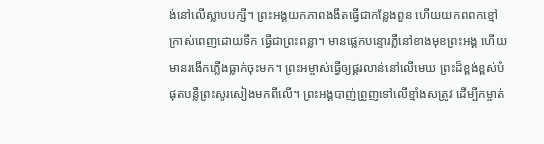ង់នៅលើស្លាបបក្សី។ ព្រះអង្គយកភាពងងឹតធ្វើជាកន្លែងពួន ហើយយកពពកខ្មៅក្រាស់ពេញដោយទឹក ធ្វើជាព្រះពន្លា។ មានផ្លេកបន្ទោរភ្លឺនៅខាងមុខព្រះអង្គ ហើយមានរងើកភ្លើងធ្លាក់ចុះមក។ ព្រះអម្ចាស់ធ្វើឲ្យផ្គរលាន់នៅលើមេឃ ព្រះដ៏ខ្ពង់ខ្ពស់បំផុតបន្លឺព្រះសូរសៀងមកពីលើ។ ព្រះអង្គបាញ់ព្រួញទៅលើខ្មាំងសត្រូវ ដើម្បីកម្ចាត់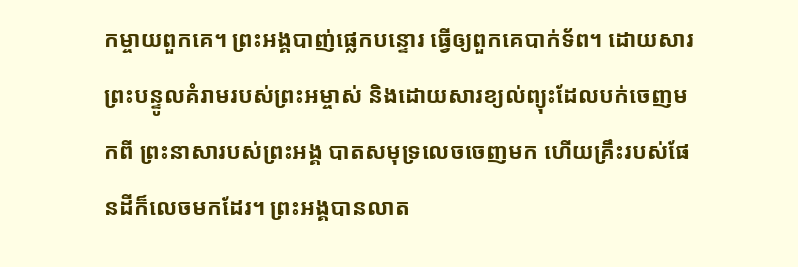កម្ចាយពួកគេ។ ព្រះអង្គបាញ់ផ្លេកបន្ទោរ ធ្វើឲ្យពួកគេបាក់ទ័ព។ ដោយសារព្រះបន្ទូលគំរាមរបស់ព្រះអម្ចាស់ និងដោយសារខ្យល់ព្យុះដែលបក់ចេញមកពី ព្រះនាសារបស់ព្រះអង្គ បាតសមុទ្រលេចចេញមក ហើយគ្រឹះរបស់ផែនដីក៏លេចមកដែរ។ ព្រះអង្គបានលាត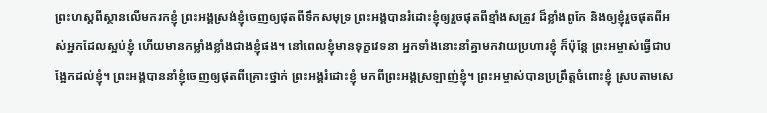ព្រះហស្ដពីស្ថានលើមករកខ្ញុំ ព្រះអង្គស្រង់ខ្ញុំចេញឲ្យផុតពីទឹកសមុទ្រ ព្រះអង្គបានរំដោះខ្ញុំឲ្យរួចផុតពីខ្មាំងសត្រូវ ដ៏ខ្លាំងពូកែ និងឲ្យខ្ញុំរួចផុតពីអស់អ្នកដែលស្អប់ខ្ញុំ ហើយមានកម្លាំងខ្លាំងជាងខ្ញុំផង។ នៅពេលខ្ញុំមានទុក្ខវេទនា អ្នកទាំងនោះនាំគ្នាមកវាយប្រហារខ្ញុំ ក៏ប៉ុន្តែ ព្រះអម្ចាស់ធ្វើជាបង្អែកដល់ខ្ញុំ។ ព្រះអង្គបាននាំខ្ញុំចេញឲ្យផុតពីគ្រោះថ្នាក់ ព្រះអង្គរំដោះខ្ញុំ មកពីព្រះអង្គស្រឡាញ់ខ្ញុំ។ ព្រះអម្ចាស់បានប្រព្រឹត្តចំពោះខ្ញុំ ស្របតាមសេ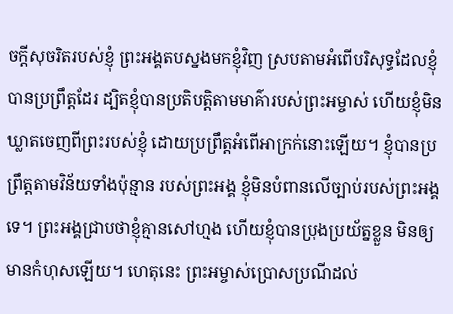ចក្ដីសុចរិតរបស់ខ្ញុំ ព្រះអង្គតបស្នងមកខ្ញុំវិញ ស្របតាមអំពើបរិសុទ្ធដែលខ្ញុំបានប្រព្រឹត្តដែរ ដ្បិតខ្ញុំបានប្រតិបត្តិតាមមាគ៌ារបស់ព្រះអម្ចាស់ ហើយខ្ញុំមិនឃ្លាតចេញពីព្រះរបស់ខ្ញុំ ដោយប្រព្រឹត្តអំពើអាក្រក់នោះឡើយ។ ខ្ញុំបានប្រព្រឹត្តតាមវិន័យទាំងប៉ុន្មាន របស់ព្រះអង្គ ខ្ញុំមិនបំពានលើច្បាប់របស់ព្រះអង្គទេ។ ព្រះអង្គជ្រាបថាខ្ញុំគ្មានសៅហ្មង ហើយខ្ញុំបានប្រុងប្រយ័ត្នខ្លួន មិនឲ្យមានកំហុសឡើយ។ ហេតុនេះ ព្រះអម្ចាស់ប្រោសប្រណីដល់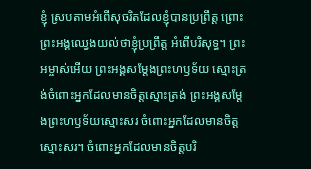ខ្ញុំ ស្របតាមអំពើសុចរិតដែលខ្ញុំបានប្រព្រឹត្ត ព្រោះព្រះអង្គឈ្វេងយល់ថាខ្ញុំប្រព្រឹត្ត អំពើបរិសុទ្ធ។ ព្រះអម្ចាស់អើយ ព្រះអង្គសម្តែងព្រះហឫទ័យ ស្មោះត្រង់ចំពោះអ្នកដែលមានចិត្តស្មោះត្រង់ ព្រះអង្គសម្តែងព្រះហឫទ័យស្មោះសរ ចំពោះអ្នកដែលមានចិត្តស្មោះសរ។ ចំពោះអ្នកដែលមានចិត្តបរិ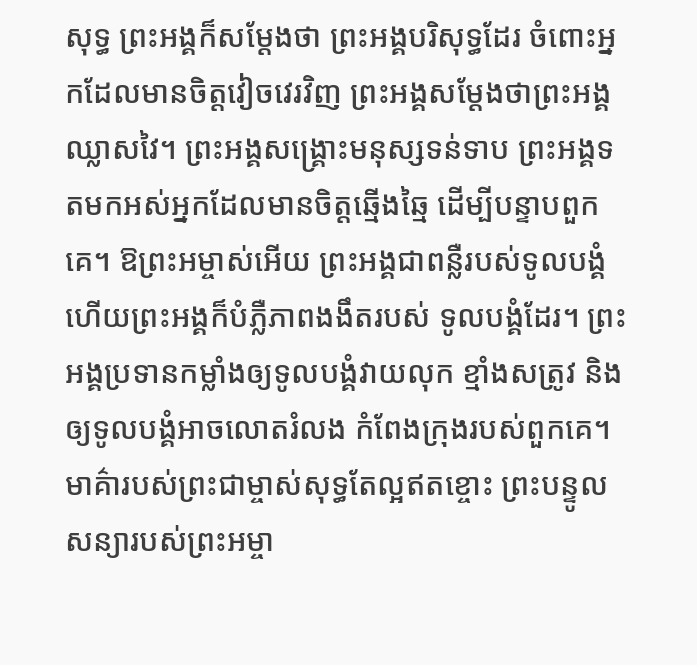សុទ្ធ ព្រះអង្គក៏សម្តែងថា ព្រះអង្គបរិសុទ្ធដែរ ចំពោះអ្នកដែលមានចិត្តវៀចវេរវិញ ព្រះអង្គសម្តែងថាព្រះអង្គឈ្លាសវៃ។ ព្រះអង្គសង្គ្រោះមនុស្សទន់ទាប ព្រះអង្គទតមកអស់អ្នកដែលមានចិត្តឆ្មើងឆ្មៃ ដើម្បីបន្ទាបពួកគេ។ ឱព្រះអម្ចាស់អើយ ព្រះអង្គជាពន្លឺរបស់ទូលបង្គំ ហើយព្រះអង្គក៏បំភ្លឺភាពងងឹតរបស់ ទូលបង្គំដែរ។ ព្រះអង្គប្រទានកម្លាំងឲ្យទូលបង្គំវាយលុក ខ្មាំងសត្រូវ និងឲ្យទូលបង្គំអាចលោតរំលង កំពែងក្រុងរបស់ពួកគេ។ មាគ៌ារបស់ព្រះជាម្ចាស់សុទ្ធតែល្អឥតខ្ចោះ ព្រះបន្ទូលសន្យារបស់ព្រះអម្ចា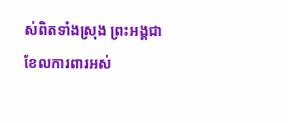ស់ពិតទាំងស្រុង ព្រះអង្គជាខែលការពារអស់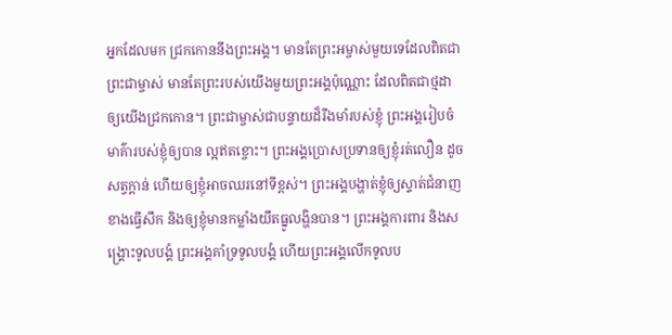អ្នកដែលមក ជ្រកកោននឹងព្រះអង្គ។ មានតែព្រះអម្ចាស់មួយទេដែលពិតជាព្រះជាម្ចាស់ មានតែព្រះរបស់យើងមួយព្រះអង្គប៉ុណ្ណោះ ដែលពិតជាថ្មដាឲ្យយើងជ្រកកោន។ ព្រះជាម្ចាស់ជាបន្ទាយដ៏រឹងមាំរបស់ខ្ញុំ ព្រះអង្គរៀបចំមាគ៌ារបស់ខ្ញុំឲ្យបាន ល្អឥតខ្ចោះ។ ព្រះអង្គប្រោសប្រទានឲ្យខ្ញុំរត់លឿន ដូចសត្វក្ដាន់ ហើយឲ្យខ្ញុំអាចឈរនៅទីខ្ពស់។ ព្រះអង្គបង្ហាត់ខ្ញុំឲ្យស្ទាត់ជំនាញខាងធ្វើសឹក និងឲ្យខ្ញុំមានកម្លាំងយឹតធ្នូលង្ហិនបាន។ ព្រះអង្គការពារ និងសង្គ្រោះទូលបង្គំ ព្រះអង្គគាំទ្រទូលបង្គំ ហើយព្រះអង្គលើកទូលប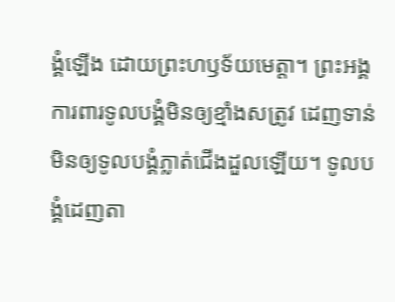ង្គំឡើង ដោយព្រះហឫទ័យមេត្តា។ ព្រះអង្គការពារទូលបង្គំមិនឲ្យខ្មាំងសត្រូវ ដេញទាន់ មិនឲ្យទូលបង្គំភ្លាត់ជើងដួលឡើយ។ ទូលបង្គំដេញតា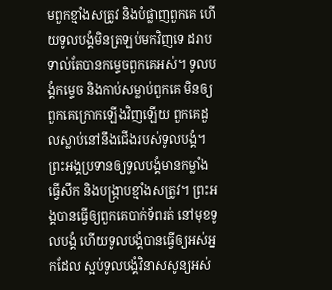មពួកខ្មាំងសត្រូវ និងបំផ្លាញពួកគេ ហើយទូលបង្គំមិនត្រឡប់មកវិញទេ ដរាបទាល់តែបានកម្ទេចពួកគេអស់។ ទូលបង្គំកម្ទេច និងកាប់សម្លាប់ពួកគេ មិនឲ្យពួកគេក្រោកឡើងវិញឡើយ ពួកគេដួលស្លាប់នៅនឹងជើងរបស់ទូលបង្គំ។ ព្រះអង្គប្រទានឲ្យទូលបង្គំមានកម្លាំង ធ្វើសឹក និងបង្ក្រាបខ្មាំងសត្រូវ។ ព្រះអង្គបានធ្វើឲ្យពួកគេបាក់ទ័ពរត់ នៅមុខទូលបង្គំ ហើយទូលបង្គំបានធ្វើឲ្យអស់អ្នកដែល ស្អប់ទូលបង្គំវិនាសសូន្យអស់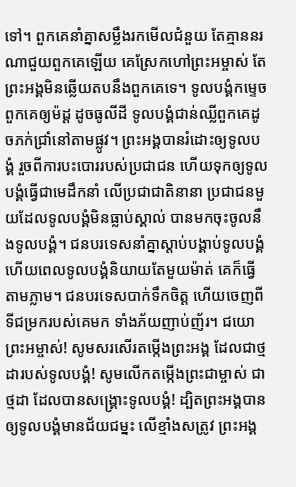ទៅ។ ពួកគេនាំគ្នាសម្លឹងរកមើលជំនួយ តែគ្មាននរណាជួយពួកគេឡើយ គេស្រែកហៅព្រះអម្ចាស់ តែព្រះអង្គមិនឆ្លើយតបនឹងពួកគេទេ។ ទូលបង្គំកម្ទេចពួកគេឲ្យម៉ដ្ត ដូចធូលីដី ទូលបង្គំជាន់ឈ្លីពួកគេដូចភក់ជ្រាំនៅតាមផ្លូវ។ ព្រះអង្គបានរំដោះឲ្យទូលបង្គំ រួចពីការបះបោររបស់ប្រជាជន ហើយទុកឲ្យទូលបង្គំធ្វើជាមេដឹកនាំ លើប្រជាជាតិនានា ប្រជាជនមួយដែលទូលបង្គំមិនធ្លាប់ស្គាល់ បានមកចុះចូលនឹងទូលបង្គំ។ ជនបរទេសនាំគ្នាស្ដាប់បង្គាប់ទូលបង្គំ ហើយពេលទូលបង្គំនិយាយតែមួយម៉ាត់ គេក៏ធ្វើតាមភ្លាម។ ជនបរទេសបាក់ទឹកចិត្ត ហើយចេញពីទីជម្រករបស់គេមក ទាំងភ័យញាប់ញ័រ។ ជយោព្រះអម្ចាស់! សូមសរសើរតម្កើងព្រះអង្គ ដែលជាថ្មដារបស់ទូលបង្គំ! សូមលើកតម្កើងព្រះជាម្ចាស់ ជាថ្មដា ដែលបានសង្គ្រោះទូលបង្គំ! ដ្បិតព្រះអង្គបានឲ្យទូលបង្គំមានជ័យជម្នះ លើខ្មាំងសត្រូវ ព្រះអង្គ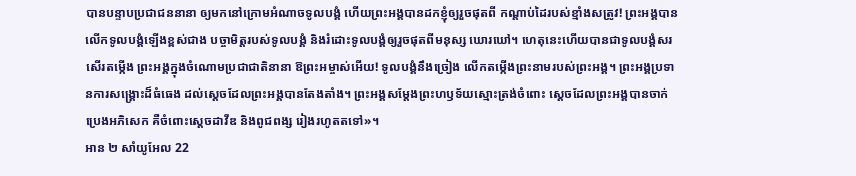បានបន្ទាបប្រជាជននានា ឲ្យមកនៅក្រោមអំណាចទូលបង្គំ ហើយព្រះអង្គបានដកខ្ញុំឲ្យរួចផុតពី កណ្ដាប់ដៃរបស់ខ្មាំងសត្រូវ! ព្រះអង្គបានលើកទូលបង្គំឡើងខ្ពស់ជាង បច្ចាមិត្តរបស់ទូលបង្គំ និងរំដោះទូលបង្គំឲ្យរួចផុតពីមនុស្ស ឃោរឃៅ។ ហេតុនេះហើយបានជាទូលបង្គំសរសើរតម្កើង ព្រះអង្គក្នុងចំណោមប្រជាជាតិនានា ឱព្រះអម្ចាស់អើយ! ទូលបង្គំនឹងច្រៀង លើកតម្កើងព្រះនាមរបស់ព្រះអង្គ។ ព្រះអង្គប្រទានការសង្គ្រោះដ៏ធំធេង ដល់ស្ដេចដែលព្រះអង្គបានតែងតាំង។ ព្រះអង្គសម្តែងព្រះហឫទ័យស្មោះត្រង់ចំពោះ ស្ដេចដែលព្រះអង្គបានចាក់ប្រេងអភិសេក គឺចំពោះស្ដេចដាវីឌ និងពូជពង្ស រៀងរហូតតទៅ»។
អាន ២ សាំយូអែល 22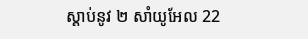ស្ដាប់នូវ ២ សាំយូអែល 22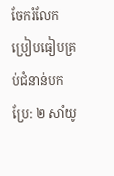ចែករំលែក
ប្រៀបធៀបគ្រប់ជំនាន់បកប្រែ: ២ សាំយូ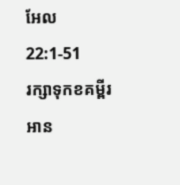អែល 22:1-51
រក្សាទុកខគម្ពីរ អាន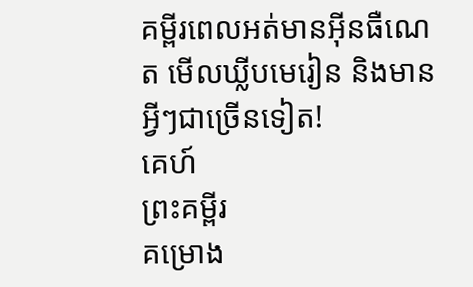គម្ពីរពេលអត់មានអ៊ីនធឺណេត មើលឃ្លីបមេរៀន និងមានអ្វីៗជាច្រើនទៀត!
គេហ៍
ព្រះគម្ពីរ
គម្រោង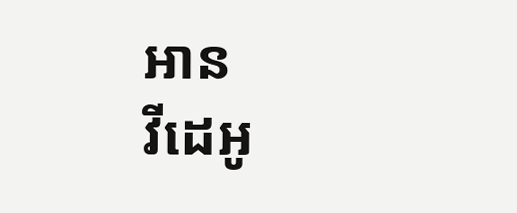អាន
វីដេអូ